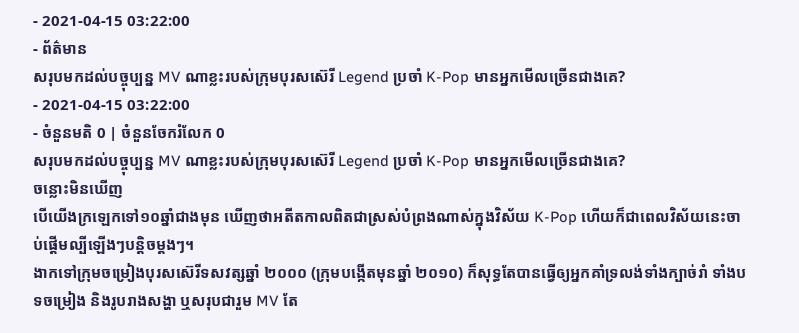- 2021-04-15 03:22:00
- ព័ត៌មាន
សរុបមកដល់បច្ចុប្បន្ន MV ណាខ្លះរបស់ក្រុមបុរសស៊េរី Legend ប្រចាំ K-Pop មានអ្នកមើលច្រើនជាងគេ?
- 2021-04-15 03:22:00
- ចំនួនមតិ 0 | ចំនួនចែករំលែក 0
សរុបមកដល់បច្ចុប្បន្ន MV ណាខ្លះរបស់ក្រុមបុរសស៊េរី Legend ប្រចាំ K-Pop មានអ្នកមើលច្រើនជាងគេ?
ចន្លោះមិនឃើញ
បើយើងក្រឡេកទៅ១០ឆ្នាំជាងមុន ឃើញថាអតីតកាលពិតជាស្រស់បំព្រងណាស់ក្នុងវិស័យ K-Pop ហើយក៏ជាពេលវិស័យនេះចាប់ផ្ដើមល្បីឡើងៗបន្តិចម្ដងៗ។
ងាកទៅក្រុមចម្រៀងបុរសស៊េរីទសវត្សឆ្នាំ ២០០០ (ក្រុមបង្កើតមុនឆ្នាំ ២០១០) ក៏សុទ្ធតែបានធ្វើឲ្យអ្នកគាំទ្រលង់ទាំងក្បាច់រាំ ទាំងបទចម្រៀង និងរូបរាងសង្ហា ឬសរុបជារួម MV តែ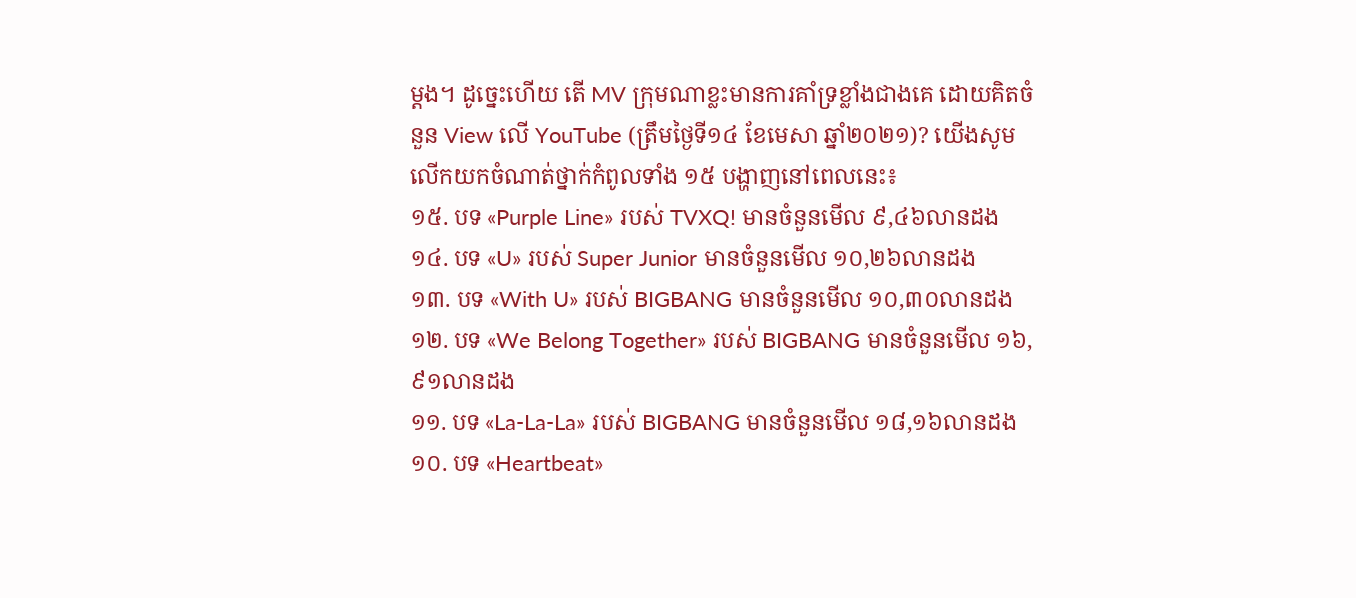ម្ដង។ ដូច្នេះហើយ តើ MV ក្រុមណាខ្លះមានការគាំទ្រខ្លាំងជាងគេ ដោយគិតចំនួន View លើ YouTube (ត្រឹមថ្ងៃទី១៤ ខែមេសា ឆ្នាំ២០២១)? យើងសូមលើកយកចំណាត់ថ្នាក់កំពូលទាំង ១៥ បង្ហាញនៅពេលនេះ៖
១៥. បទ «Purple Line» របស់ TVXQ! មានចំនួនមើល ៩,៤៦លានដង
១៤. បទ «U» របស់ Super Junior មានចំនួនមើល ១០,២៦លានដង
១៣. បទ «With U» របស់ BIGBANG មានចំនួនមើល ១០,៣០លានដង
១២. បទ «We Belong Together» របស់ BIGBANG មានចំនួនមើល ១៦,៩១លានដង
១១. បទ «La-La-La» របស់ BIGBANG មានចំនួនមើល ១៨,១៦លានដង
១០. បទ «Heartbeat»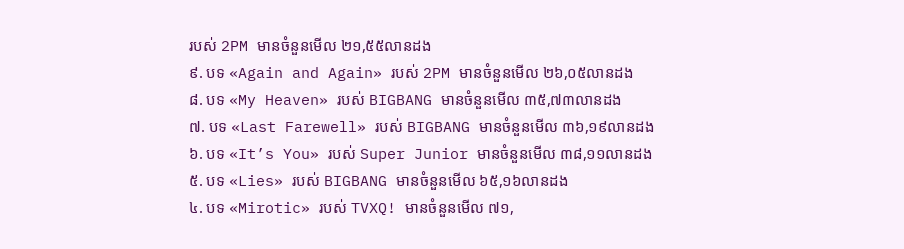របស់ 2PM មានចំនួនមើល ២១,៥៥លានដង
៩. បទ «Again and Again» របស់ 2PM មានចំនួនមើល ២៦,០៥លានដង
៨. បទ «My Heaven» របស់ BIGBANG មានចំនួនមើល ៣៥,៧៣លានដង
៧. បទ «Last Farewell» របស់ BIGBANG មានចំនួនមើល ៣៦,១៩លានដង
៦. បទ «It’s You» របស់ Super Junior មានចំនួនមើល ៣៨,១១លានដង
៥. បទ «Lies» របស់ BIGBANG មានចំនួនមើល ៦៥,១៦លានដង
៤. បទ «Mirotic» របស់ TVXQ! មានចំនួនមើល ៧១,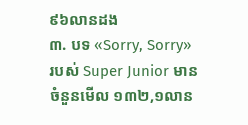៩៦លានដង
៣. បទ «Sorry, Sorry» របស់ Super Junior មានចំនួនមើល ១៣២,១លាន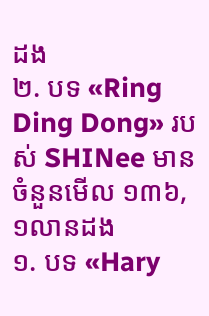ដង
២. បទ «Ring Ding Dong» របស់ SHINee មានចំនួនមើល ១៣៦,១លានដង
១. បទ «Hary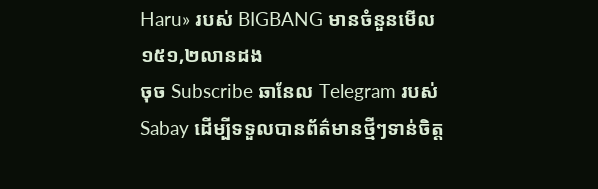Haru» របស់ BIGBANG មានចំនួនមើល ១៥១,២លានដង
ចុច Subscribe ឆានែល Telegram របស់ Sabay ដើម្បីទទួលបានព័ត៌មានថ្មីៗទាន់ចិត្ត